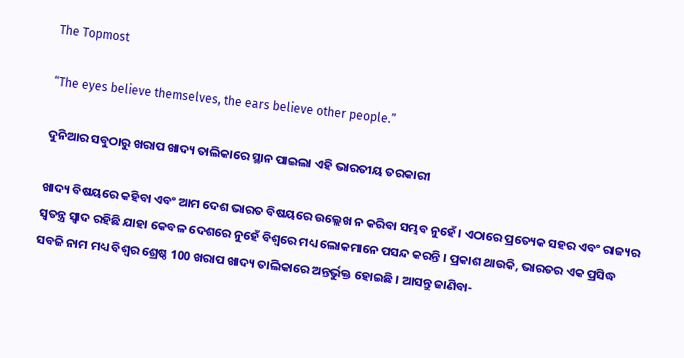The Topmost

“The eyes believe themselves, the ears believe other people.”

ଦୁନିଆର ସବୁଠାରୁ ଖରାପ ଖାଦ୍ୟ ତାଲିକାରେ ସ୍ଥାନ ପାଇଲା ଏହି ଭାରତୀୟ ତରକାରୀ

ଖାଦ୍ୟ ବିଷୟରେ କହିବା ଏବଂ ଆମ ଦେଶ ଭାରତ ବିଷୟରେ ଉଲ୍ଲେଖ ନ କରିବା ସମ୍ଭବ ନୁହେଁ । ଏଠାରେ ପ୍ରତ୍ୟେକ ସହର ଏବଂ ରାଜ୍ୟର ସ୍ୱତନ୍ତ୍ର ସ୍ୱାଦ ରହିଛି ଯାହା କେବଳ ଦେଶରେ ନୁହେଁ ବିଶ୍ବରେ ମଧ୍ୟ ଲୋକମାନେ ପସନ୍ଦ କରନ୍ତି । ପ୍ରକାଶ ଥାଉକି, ଭାରତର ଏକ ପ୍ରସିଦ୍ଧ ସବଜି ନାମ ମଧ୍ୟ ବିଶ୍ୱର ଶ୍ରେଷ୍ଠ 100 ଖରାପ ଖାଦ୍ୟ ତାଲିକାରେ ଅନ୍ତର୍ଭୁକ୍ତ ହୋଇଛି । ଆସନ୍ତୁ ଜାଣିବା-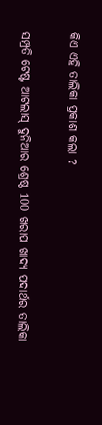କିଏ ଏହି ତାଲିକା ପ୍ରକାଶ କଲା ?

ସମ୍ପ୍ରତି ଟେଷ୍ଟ ଆଟଲାସ୍ ଦୁନିଆର ଶ୍ରେଷ୍ଠ 100 ଖରାପ ଖାଦ୍ୟ ପଦାର୍ଥର ତାଲିକା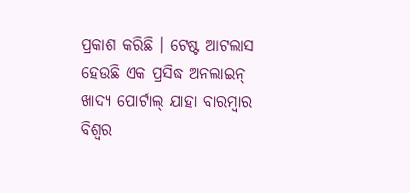ପ୍ରକାଶ କରିଛି । ଟେଷ୍ଟ ଆଟଲାସ ହେଉଛି ଏକ ପ୍ରସିଦ୍ଧ ଅନଲାଇନ୍ ଖାଦ୍ୟ ପୋର୍ଟାଲ୍ ଯାହା ବାରମ୍ବାର ବିଶ୍ବର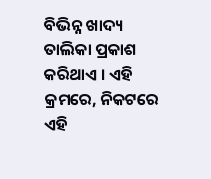ବିଭିନ୍ନ ଖାଦ୍ୟ ତାଲିକା ପ୍ରକାଶ କରିଥାଏ । ଏହି କ୍ରମରେ, ନିକଟରେ ଏହି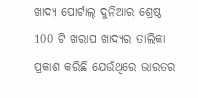ଖାଦ୍ୟ ପୋର୍ଟାଲ୍ ଦୁନିଆର ଶ୍ରେଷ୍ଠ 100 ଟି ଖରାପ ଖାଦ୍ୟର ତାଲିକା ପ୍ରକାଶ କରିଛି ଯେଉଁଥିରେ ଭାରତର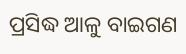ପ୍ରସିଦ୍ଧ ଆଳୁ ବାଇଗଣ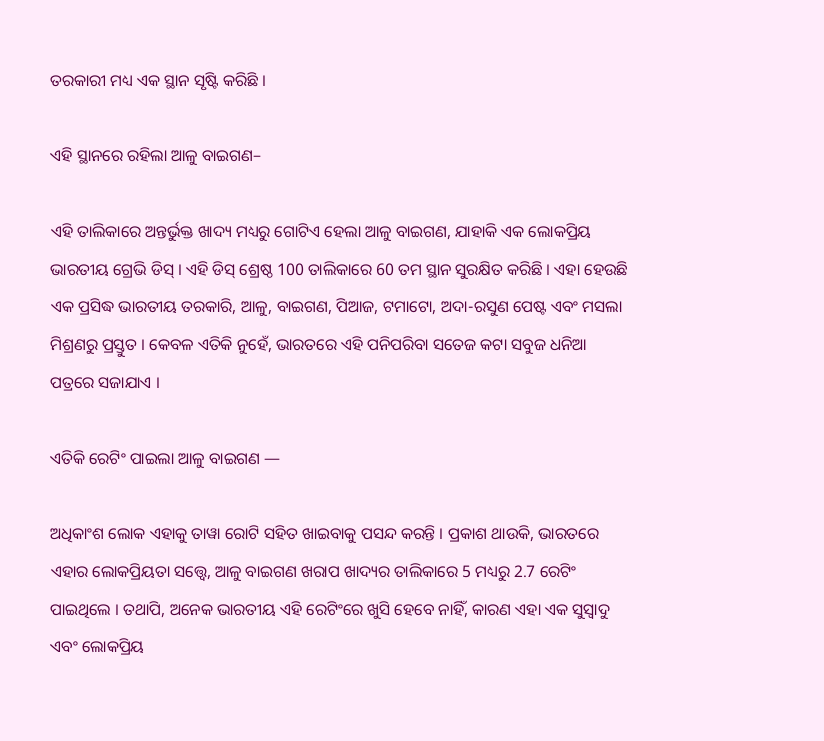ତରକାରୀ ମଧ୍ୟ ଏକ ସ୍ଥାନ ସୃଷ୍ଟି କରିଛି ।

ଏହି ସ୍ଥାନରେ ରହିଲା ଆଳୁ ବାଇଗଣ–

ଏହି ତାଲିକାରେ ଅନ୍ତର୍ଭୁକ୍ତ ଖାଦ୍ୟ ମଧ୍ୟରୁ ଗୋଟିଏ ହେଲା ଆଳୁ ବାଇଗଣ, ଯାହାକି ଏକ ଲୋକପ୍ରିୟ ଭାରତୀୟ ଗ୍ରେଭି ଡିସ୍ । ଏହି ଡିସ୍ ଶ୍ରେଷ୍ଠ 100 ତାଲିକାରେ 60 ତମ ସ୍ଥାନ ସୁରକ୍ଷିତ କରିଛି । ଏହା ହେଉଛି ଏକ ପ୍ରସିଦ୍ଧ ଭାରତୀୟ ତରକାରି, ଆଳୁ, ବାଇଗଣ, ପିଆଜ, ଟମାଟୋ, ଅଦା-ରସୁଣ ପେଷ୍ଟ ଏବଂ ମସଲା ମିଶ୍ରଣରୁ ପ୍ରସ୍ତୁତ । କେବଳ ଏତିକି ନୁହେଁ, ଭାରତରେ ଏହି ପନିପରିବା ସତେଜ କଟା ସବୁଜ ଧନିଆ ପତ୍ରରେ ସଜାଯାଏ ।

ଏତିକି ରେଟିଂ ପାଇଲା ଆଳୁ ବାଇଗଣ —

ଅଧିକାଂଶ ଲୋକ ଏହାକୁ ତାୱା ରୋଟି ସହିତ ଖାଇବାକୁ ପସନ୍ଦ କରନ୍ତି । ପ୍ରକାଶ ଥାଉକି, ଭାରତରେ ଏହାର ଲୋକପ୍ରିୟତା ସତ୍ତ୍ୱେ, ଆଳୁ ବାଇଗଣ ଖରାପ ଖାଦ୍ୟର ତାଲିକାରେ 5 ମଧ୍ୟରୁ 2.7 ରେଟିଂ ପାଇଥିଲେ । ତଥାପି, ଅନେକ ଭାରତୀୟ ଏହି ରେଟିଂରେ ଖୁସି ହେବେ ନାହିଁ, କାରଣ ଏହା ଏକ ସୁସ୍ବାଦୁ ଏବଂ ଲୋକପ୍ରିୟ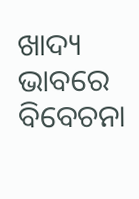ଖାଦ୍ୟ ଭାବରେ ବିବେଚନା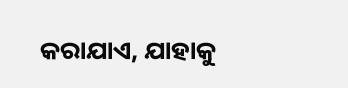କରାଯାଏ, ଯାହାକୁ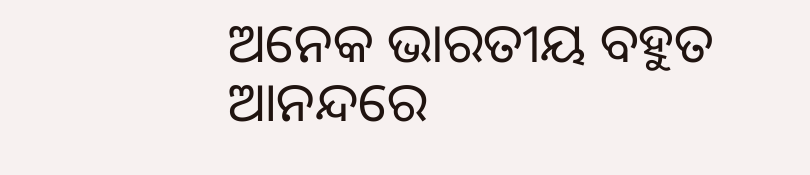ଅନେକ ଭାରତୀୟ ବହୁତ ଆନନ୍ଦରେ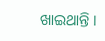ଖାଇଥାନ୍ତି ।